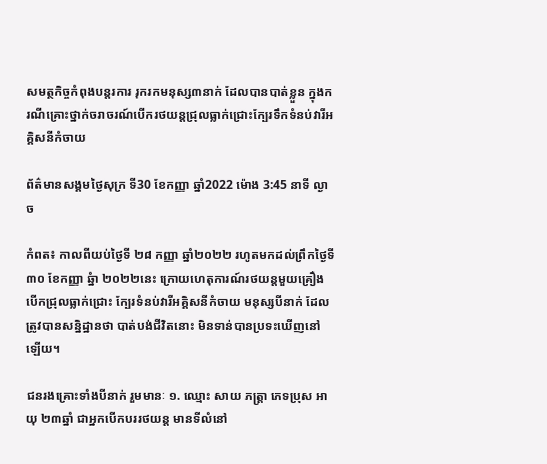សមត្ថកិច្ចកំពុងបន្តរការ រុករកមនុស្ស៣នាក់ ដែលបានបាត់ខ្លួន ក្នុងករណីគ្រោះថ្នាក់ចរាចរណ៍បើករថយន្តជ្រុលធ្លាក់ជ្រោះក្បែរទឹកទំនប់វារីអគ្គិសនីកំចាយ

ព័ត៌មានសង្គមថ្ងៃសុក្រ ទី30 ខែកញ្ញា ឆ្នាំ2022 ម៉ោង 3:45 នាទី ល្ងាច

កំពត៖ កាលពីយប់ថ្ងៃទី ២៨ កញ្ញា ឆ្នាំ២០២២ រហូតមកដល់ព្រឹកថ្ងៃទី៣០ ខែកញ្ញា ឆ្នំា ២០២២នេះ ក្រោយហេតុការណ៍រថយន្តមួយគ្រឿង បើកជ្រុលធ្លាក់ជ្រោះ ក្បែរទំនប់វារីអគ្គិសនីកំចាយ មនុស្សបីនាក់ ដែលត្រូវបានសន្និដ្ឋានថា បាត់បង់ជីវិតនោះ មិនទាន់បានប្រទះឃើញនៅឡើយ។

ជនរងគ្រោះទាំងបីនាក់ រួមមានៈ ១. ឈ្មោះ សាយ ភត្ត្រា ភេទប្រុស អាយុ ២៣ឆ្នាំ ជាអ្នកបើកបររថយន្ត មានទីលំនៅ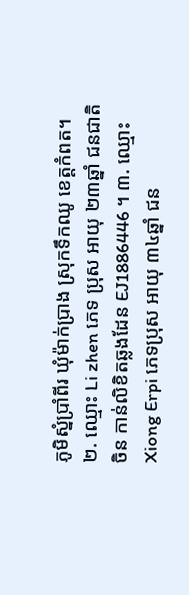ភូមិស្នំប្រាំពីរ ឃុំម៉ាក់ប្រាង ស្រុកទឹកឈូ ខេត្តកំពត។ ២. ឈ្មោះ Li zhen ភេទ ប្រុស អាយុ ២៣ឆ្នាំ ជនជាតិចិន កាន់លិខិតឆ្លងដែន EJ1886446 ។ ៣. ឈ្មោះ Xiong Erpi ភេទប្រុស អាយុ ៣៤ឆ្នាំ ជន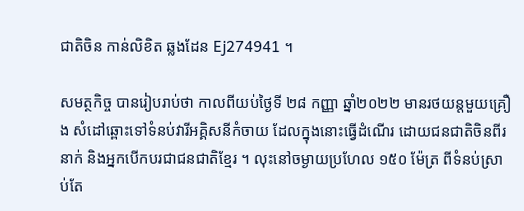ជាតិចិន កាន់លិខិត ឆ្លងដែន Ej274941 ។

សមត្ថកិច្ច បានរៀបរាប់ថា កាលពីយប់ថ្ងៃទី ២៨ កញ្ញា ឆ្នាំ២០២២ មានរថយន្តមួយគ្រឿង សំដៅឆ្ពោះទៅទំនប់វារីអគ្គិសនីកំចាយ ដែលក្នុងនោះធ្វើដំណើរ ដោយជនជាតិចិនពីរនាក់ និងអ្នកបើកបរជាជនជាតិខ្មែរ ។ លុះនៅចម្ងាយប្រហែល ១៥០ ម៉ែត្រ ពីទំនប់ស្រាប់តែ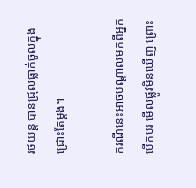រថយន្ត បានជ្រុលធ្លាក់ចូលក្នុងជ្រោះតែម្តង។

ករណីនេះអាចបណ្តាលមកពីអ្នកបើកបរ មើលផ្លូវមិនឃើញ ព្រោះ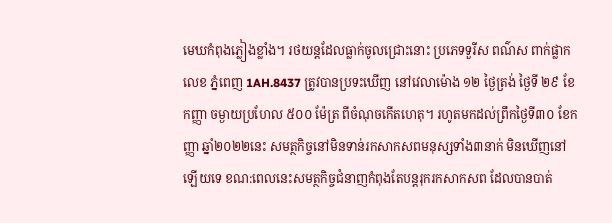មេឃកំពុងភ្លៀងខ្លាំង។ រថយន្តដែលធ្លាក់ចូលជ្រោះនោះ ប្រភេទទួរីស ពណ៌ស ពាក់ផ្លាកលេខ ភ្នំពេញ 1AH.8437 ត្រូវបានប្រទះឃើញ នៅវេលាម៉ោង ១២ ថ្ងៃត្រង់ ថ្ងៃទី ២៩ ខែកញ្ញា ចម្ងាយប្រហែល ៥០០ ម៉ែត្រ ពីចំណុចកើតហេតុ។ រហូតមកដល់ព្រឹកថ្ងៃទី៣០ ខែកញ្ញា ឆ្នាំ២០២២នេះ សមត្ថកិច្ចនៅមិនទាន់រកសាកសពមនុស្សទាំង៣នាក់ មិនឃើញនៅឡើយទេ ខណ:ពេលនេះសមត្ថកិច្ចជំនាញកំពុងតែបន្តរុករកសាកសព ដែលបានបាត់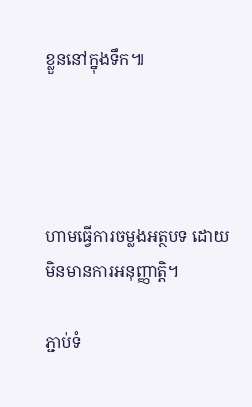ខ្លួននៅក្នុងទឹក៕




ហាមធ្វើការចម្លងអត្ថបទ ដោយមិនមានការអនុញ្ញាត្តិ។

ភ្ជាប់ទំ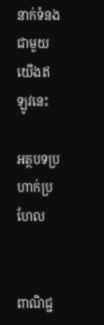នាក់ទំនងជាមួយយើងឥឡូវនេះ

អត្ថបទប្រហាក់ប្រហែល


ពាណិជ្ជ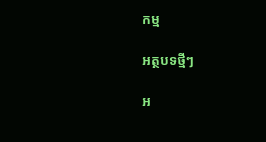កម្ម

អត្ថបទថ្មីៗ

អ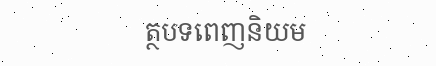ត្ថបទពេញនិយម